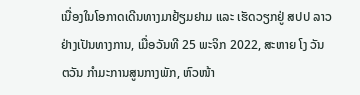ເນື່ອງໃນໂອກາດເດີນທາງມາຢ້ຽມຢາມ ແລະ ເຮັດວຽກຢູ່ ສປປ ລາວ ຢ່າງເປັນທາງການ, ເມື່ອວັນທີ 25 ພະຈິກ 2022, ສະຫາຍ ໂງ ວັນ ຕວັນ ກຳມະການສູນກາງພັກ, ຫົວໜ້າ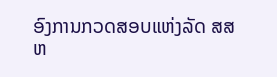ອົງການກວດສອບແຫ່ງລັດ ສສ ຫ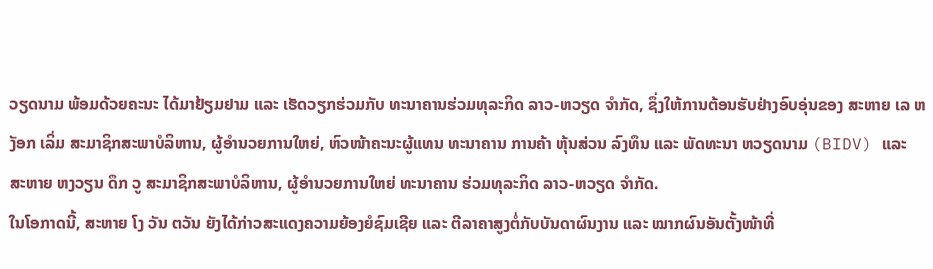ວຽດນາມ ພ້ອມດ້ວຍຄະນະ ໄດ້ມາຢ້ຽມຢາມ ແລະ ເຮັດວຽກຮ່ວມກັບ ທະນາຄານຮ່ວມທຸລະກິດ ລາວ-ຫວຽດ ຈຳກັດ, ຊຶ່ງໃຫ້ການຕ້ອນຮັບຢ່າງອົບອຸ່ນຂອງ ສະຫາຍ ເລ ຫງັອກ ເລິ່ມ ສະມາຊິກສະພາບໍລິຫານ, ຜູ້ອຳນວຍການໃຫຍ່, ຫົວໜ້າຄະນະຜູ້ແທນ ທະນາຄານ ການຄ້າ ຫຸ້ນສ່ວນ ລົງທຶນ ແລະ ພັດທະນາ ຫວຽດນາມ (BIDV) ແລະ ສະຫາຍ ຫງວຽນ ດຶກ ວູ ສະມາຊິກສະພາບໍລິຫານ, ຜູ້ອຳນວຍການໃຫຍ່ ທະນາຄານ ຮ່ວມທຸລະກິດ ລາວ-ຫວຽດ ຈຳກັດ.
ໃນໂອກາດນີ້, ສະຫາຍ ໂງ ວັນ ຕວັນ ຍັງໄດ້ກ່າວສະແດງຄວາມຍ້ອງຍໍຊົມເຊີຍ ແລະ ຕີລາຄາສູງຕໍ່ກັບບັນດາຜົນງານ ແລະ ໝາກຜົນອັນຕັ້ງໜ້າທີ່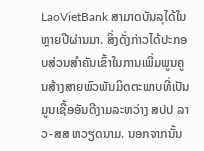LaoVietBank ສາມາດບັນລຸໄດ້ໃນຫຼາຍປີຜ່ານມາ. ສິ່ງດັ່ງກ່າວໄດ້ປະກອບສ່ວນສຳຄັນເຂົ້າໃນການເພີ່ມພູນຄູນສ້າງສາຍພົວພັນມິດຕະພາບທີ່ເປັນມູນເຊື້ອອັນດີງາມລະຫວ່າງ ສປປ ລາວ-ສສ ຫວຽດນາມ. ນອກຈາກນັ້ນ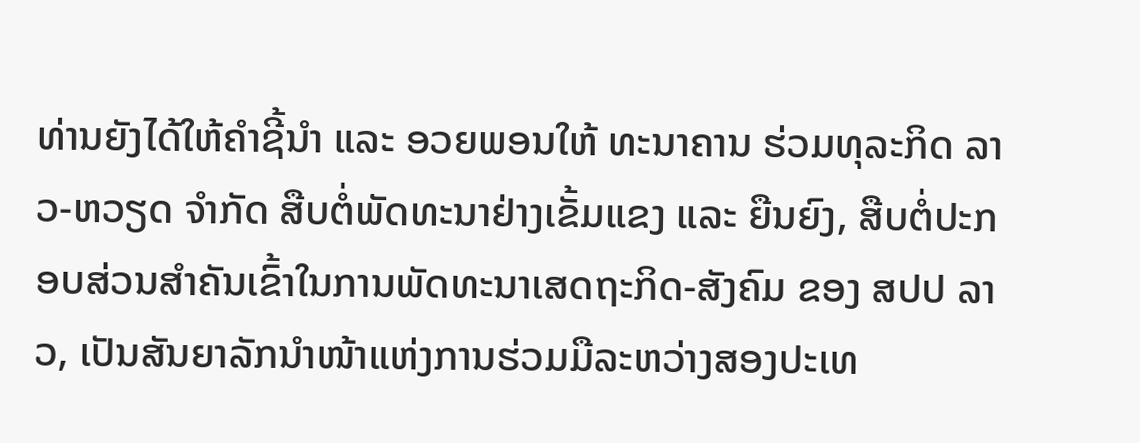ທ່ານຍັງໄດ້ໃຫ້ຄຳຊີ້ນຳ ແລະ ອວຍພອນໃຫ້ ທະນາຄານ ຮ່ວມທຸລະກິດ ລາວ-ຫວຽດ ຈໍາກັດ ສືບຕໍ່ພັດທະນາຢ່າງເຂັ້ມແຂງ ແລະ ຍືນຍົງ, ສືບຕໍ່ປະກອບສ່ວນສຳຄັນເຂົ້າໃນການພັດທະນາເສດຖະກິດ-ສັງຄົມ ຂອງ ສປປ ລາວ, ເປັນສັນຍາລັກນຳໜ້າແຫ່ງການຮ່ວມມືລະຫວ່າງສອງປະເທ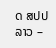ດ ສປປ ລາວ –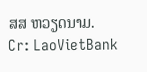ສສ ຫວຽດນາມ.
Cr: LaoVietBank